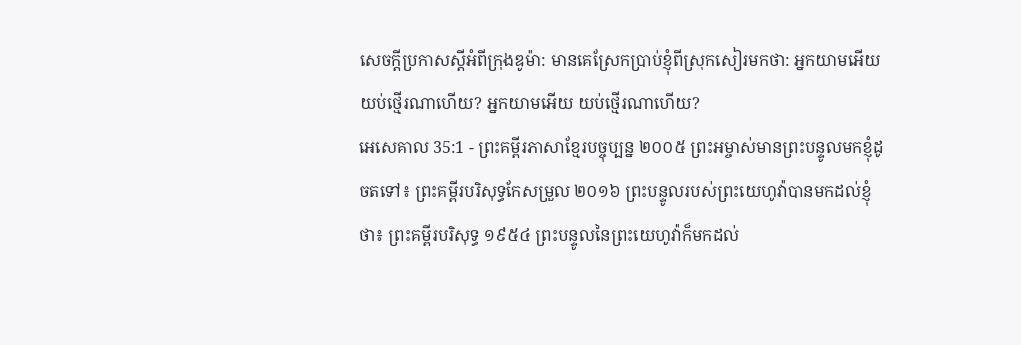សេចក្ដីប្រកាសស្ដីអំពីក្រុងឌូម៉ា: មានគេស្រែកប្រាប់ខ្ញុំពីស្រុកសៀរមកថា: អ្នកយាមអើយ យប់ថ្មើរណាហើយ? អ្នកយាមអើយ យប់ថ្មើរណាហើយ?
អេសេគាល 35:1 - ព្រះគម្ពីរភាសាខ្មែរបច្ចុប្បន្ន ២០០៥ ព្រះអម្ចាស់មានព្រះបន្ទូលមកខ្ញុំដូចតទៅ៖ ព្រះគម្ពីរបរិសុទ្ធកែសម្រួល ២០១៦ ព្រះបន្ទូលរបស់ព្រះយេហូវ៉ាបានមកដល់ខ្ញុំថា៖ ព្រះគម្ពីរបរិសុទ្ធ ១៩៥៤ ព្រះបន្ទូលនៃព្រះយេហូវ៉ាក៏មកដល់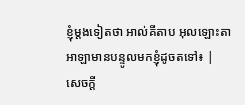ខ្ញុំម្តងទៀតថា អាល់គីតាប អុលឡោះតាអាឡាមានបន្ទូលមកខ្ញុំដូចតទៅ៖ |
សេចក្ដី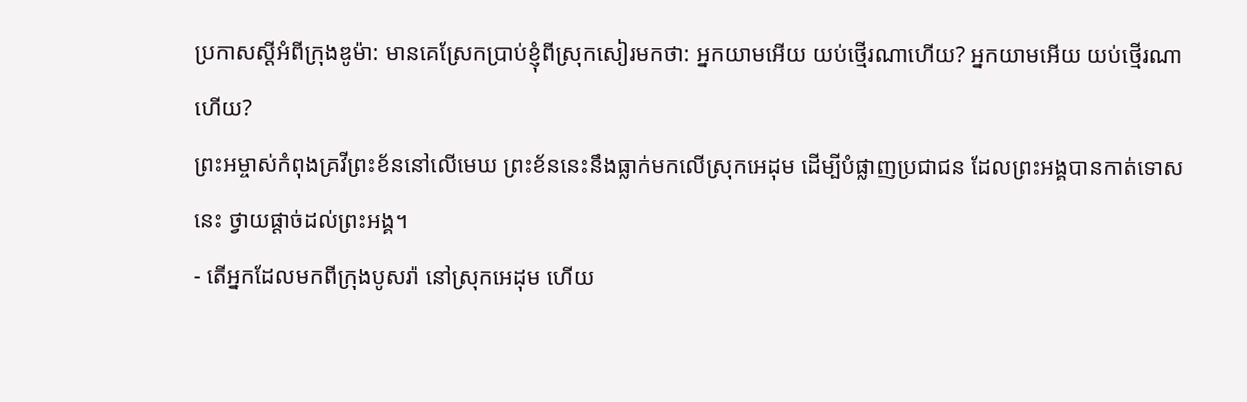ប្រកាសស្ដីអំពីក្រុងឌូម៉ា: មានគេស្រែកប្រាប់ខ្ញុំពីស្រុកសៀរមកថា: អ្នកយាមអើយ យប់ថ្មើរណាហើយ? អ្នកយាមអើយ យប់ថ្មើរណាហើយ?
ព្រះអម្ចាស់កំពុងគ្រវីព្រះខ័ននៅលើមេឃ ព្រះខ័ននេះនឹងធ្លាក់មកលើស្រុកអេដុម ដើម្បីបំផ្លាញប្រជាជន ដែលព្រះអង្គបានកាត់ទោសនេះ ថ្វាយផ្ដាច់ដល់ព្រះអង្គ។
- តើអ្នកដែលមកពីក្រុងបូសរ៉ា នៅស្រុកអេដុម ហើយ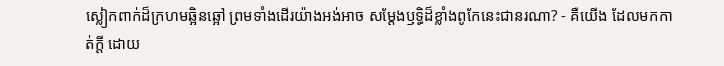ស្លៀកពាក់ដ៏ក្រហមឆ្អិនឆ្អៅ ព្រមទាំងដើរយ៉ាងអង់អាច សម្តែងឫទ្ធិដ៏ខ្លាំងពូកែនេះជានរណា? - គឺយើង ដែលមកកាត់ក្ដី ដោយ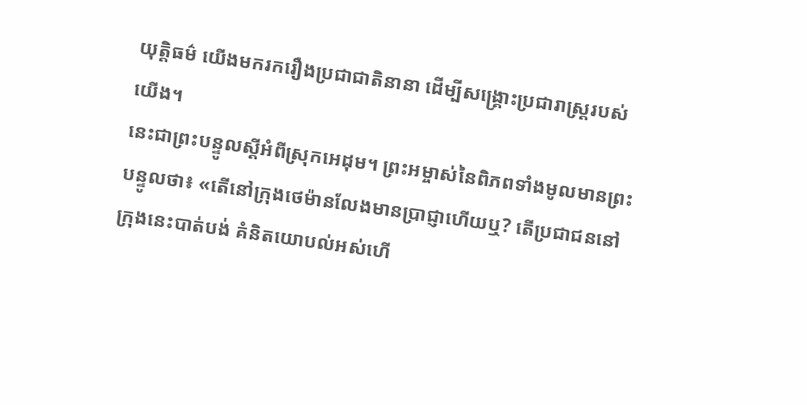យុត្តិធម៌ យើងមករករឿងប្រជាជាតិនានា ដើម្បីសង្គ្រោះប្រជារាស្ត្ររបស់យើង។
នេះជាព្រះបន្ទូលស្ដីអំពីស្រុកអេដុម។ ព្រះអម្ចាស់នៃពិភពទាំងមូលមានព្រះបន្ទូលថា៖ «តើនៅក្រុងថេម៉ានលែងមានប្រាជ្ញាហើយឬ? តើប្រជាជននៅក្រុងនេះបាត់បង់ គំនិតយោបល់អស់ហើ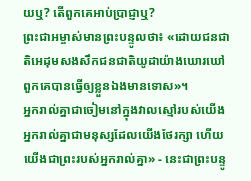យឬ? តើពួកគេអាប់ប្រាជ្ញាឬ?
ព្រះជាអម្ចាស់មានព្រះបន្ទូលថា៖ «ដោយជនជាតិអេដុមសងសឹកជនជាតិយូដាយ៉ាងឃោរឃៅ ពួកគេបានធ្វើឲ្យខ្លួនឯងមានទោស»។
អ្នករាល់គ្នាជាចៀមនៅក្នុងវាលស្មៅរបស់យើង អ្នករាល់គ្នាជាមនុស្សដែលយើងថែរក្សា ហើយយើងជាព្រះរបស់អ្នករាល់គ្នា» - នេះជាព្រះបន្ទូ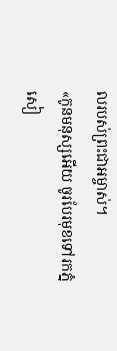លរបស់ព្រះជាអម្ចាស់។
«កូនមនុស្សអើយ ចូរបែរមុខទៅរកភ្នំសៀ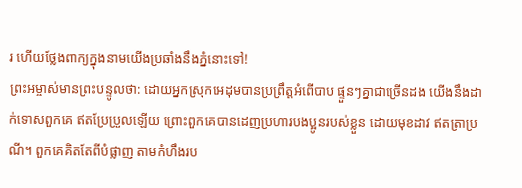រ ហើយថ្លែងពាក្យក្នុងនាមយើងប្រឆាំងនឹងភ្នំនោះទៅ!
ព្រះអម្ចាស់មានព្រះបន្ទូលថា: ដោយអ្នកស្រុកអេដុមបានប្រព្រឹត្តអំពើបាប ផ្ទួនៗគ្នាជាច្រើនដង យើងនឹងដាក់ទោសពួកគេ ឥតប្រែប្រួលឡើយ ព្រោះពួកគេបានដេញប្រហារបងប្អូនរបស់ខ្លួន ដោយមុខដាវ ឥតត្រាប្រណី។ ពួកគេគិតតែពីបំផ្លាញ តាមកំហឹងរប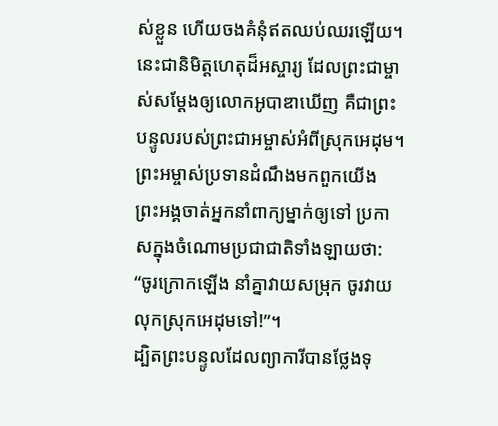ស់ខ្លួន ហើយចងគំនុំឥតឈប់ឈរឡើយ។
នេះជានិមិត្តហេតុដ៏អស្ចារ្យ ដែលព្រះជាម្ចាស់សម្តែងឲ្យលោកអូបាឌាឃើញ គឺជាព្រះបន្ទូលរបស់ព្រះជាអម្ចាស់អំពីស្រុកអេដុម។ ព្រះអម្ចាស់ប្រទានដំណឹងមកពួកយើង ព្រះអង្គចាត់អ្នកនាំពាក្យម្នាក់ឲ្យទៅ ប្រកាសក្នុងចំណោមប្រជាជាតិទាំងឡាយថា: “ចូរក្រោកឡើង នាំគ្នាវាយសម្រុក ចូរវាយលុកស្រុកអេដុមទៅ!”។
ដ្បិតព្រះបន្ទូលដែលព្យាការីបានថ្លែងទុ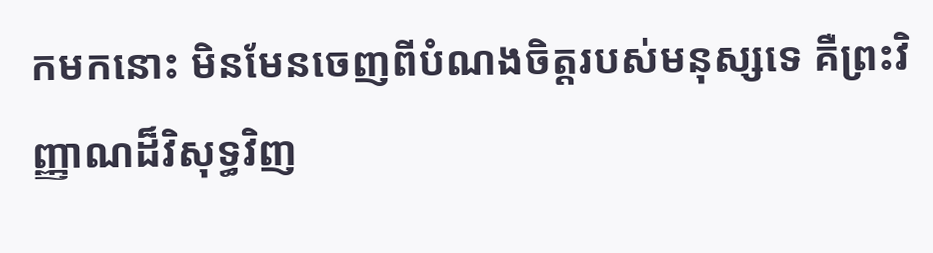កមកនោះ មិនមែនចេញពីបំណងចិត្តរបស់មនុស្សទេ គឺព្រះវិញ្ញាណដ៏វិសុទ្ធវិញ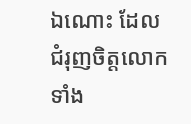ឯណោះ ដែលជំរុញចិត្តលោកទាំង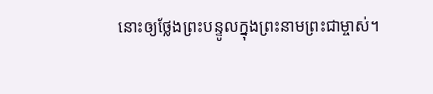នោះឲ្យថ្លែងព្រះបន្ទូលក្នុងព្រះនាមព្រះជាម្ចាស់។